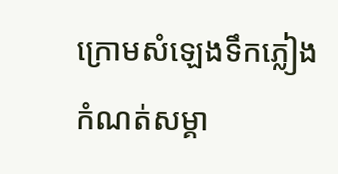ក្រោមសំឡេងទឹកភ្លៀង
កំណត់សម្គា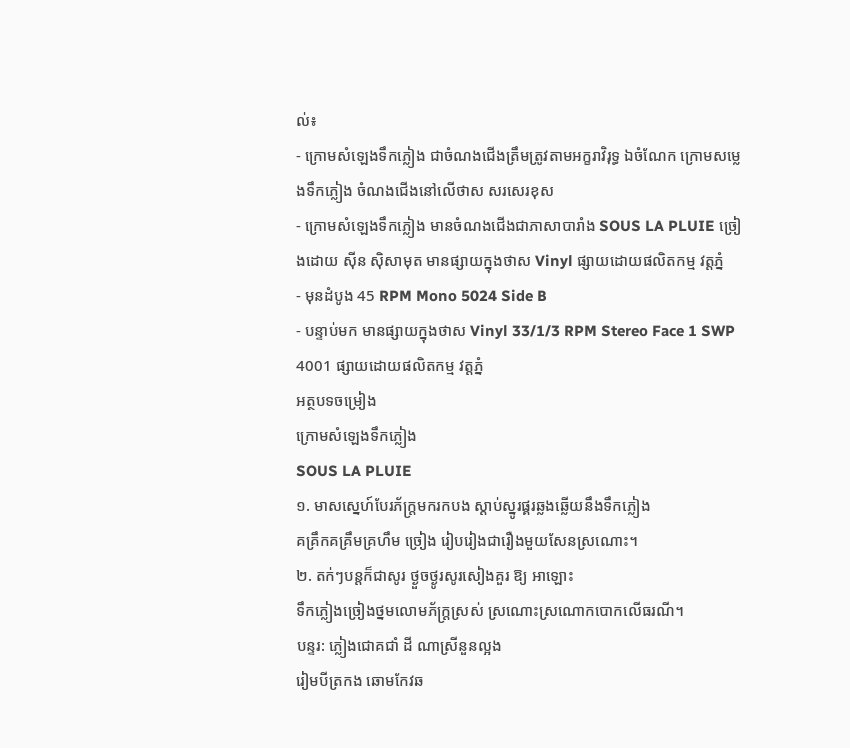ល់៖
- ក្រោមសំឡេងទឹកភ្លៀង ជាចំណងជើងត្រឹមត្រូវតាមអក្ខរាវិរុទ្ធ ឯចំណែក ក្រោមសម្លេងទឹកភ្លៀង ចំណងជើងនៅលើថាស សរសេរខុស
- ក្រោមសំឡេងទឹកភ្លៀង មានចំណងជើងជាភាសាបារាំង SOUS LA PLUIE ច្រៀងដោយ ស៊ីន ស៊ិសាមុត មានផ្សាយក្នុងថាស Vinyl ផ្សាយដោយផលិតកម្ម វត្តភ្នំ
- មុនដំបូង 45 RPM Mono 5024 Side B
- បន្ទាប់មក មានផ្សាយក្នុងថាស Vinyl 33/1/3 RPM Stereo Face 1 SWP 4001 ផ្សាយដោយផលិតកម្ម វត្តភ្នំ
អត្ថបទចម្រៀង
ក្រោមសំឡេងទឹកភ្លៀង
SOUS LA PLUIE
១. មាសស្នេហ៍បែរភ័ក្ត្រមករកបង ស្តាប់ស្នូរផ្គរឆ្លងឆ្លើយនឹងទឹកភ្លៀង
គគ្រឹកគគ្រឹមគ្រហឹម ច្រៀង រៀបរៀងជារឿងមួយសែនស្រណោះ។
២. តក់ៗបន្តក៏ជាសូរ ថ្ងួចថ្ងូរសូរសៀងគួរ ឱ្យ អាឡោះ
ទឹកភ្លៀងច្រៀងថ្នមលោមភ័ក្ត្រស្រស់ ស្រណោះស្រណោកបោកលើធរណី។
បន្ទរ: ភ្លៀងជោគជាំ ដី ណាស្រីនួនល្អង
រៀមបីត្រកង ឆោមកែវឆ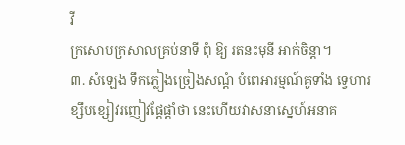វី
ក្រសោបក្រសាលគ្រប់នាទី ពុំ ឱ្យ រតនះមុនី អាក់ចិន្តា។
៣. សំឡេង ទឹកភ្លៀងច្រៀងសណ្តំ បំពេអារម្មណ៍គូទាំង ទ្វេហារ
ខ្សឹបខ្សៀវរញៀវផ្ដែផ្តាំថា នេះហើយវាសនាស្នេហ៍អនាគ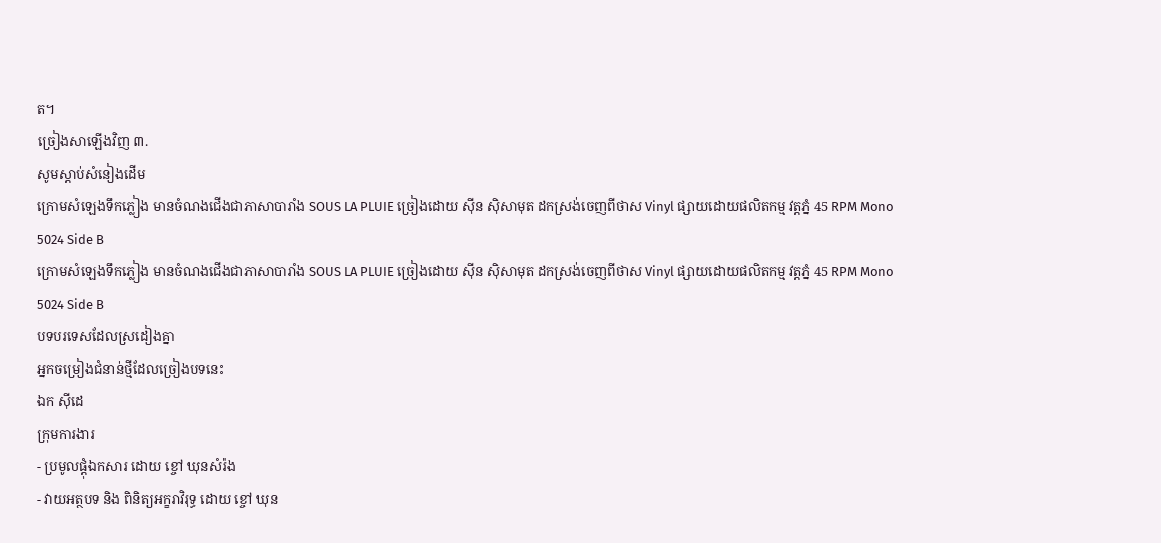ត។
ច្រៀងសាឡើងវិញ ៣.
សូមស្ដាប់សំនៀងដើម
ក្រោមសំឡេងទឹកភ្លៀង មានចំណងជើងជាភាសាបារាំង SOUS LA PLUIE ច្រៀងដោយ ស៊ីន ស៊ិសាមុត ដកស្រង់ចេញពីថាស Vinyl ផ្សាយដោយផលិតកម្ម វត្តភ្នំ 45 RPM Mono 5024 Side B
ក្រោមសំឡេងទឹកភ្លៀង មានចំណងជើងជាភាសាបារាំង SOUS LA PLUIE ច្រៀងដោយ ស៊ីន ស៊ិសាមុត ដកស្រង់ចេញពីថាស Vinyl ផ្សាយដោយផលិតកម្ម វត្តភ្នំ 45 RPM Mono 5024 Side B
បទបរទេសដែលស្រដៀងគ្នា
អ្នកចម្រៀងជំនាន់ថ្មីដែលច្រៀងបទនេះ
ឯក ស៊ីដេ
ក្រុមការងារ
- ប្រមូលផ្ដុំឯកសារ ដោយ ខ្ចៅ ឃុនសំរ៉ង
- វាយអត្ថបទ និង ពិនិត្យអក្ខរាវិរុទ្ធ ដោយ ខ្ចៅ ឃុន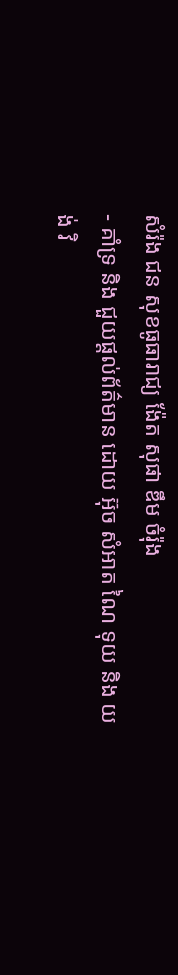សំរ៉ង ជន សុខធូធារាជ្យ ង៉ែត សុផា ឌឹម ចំរ៉ុង
- គាំទ្រ និង ជួយផ្ដល់ព័ត៌មាន ដោយ អ៊ុច សំអាត ណៃ ទុយ និង យង់ វិ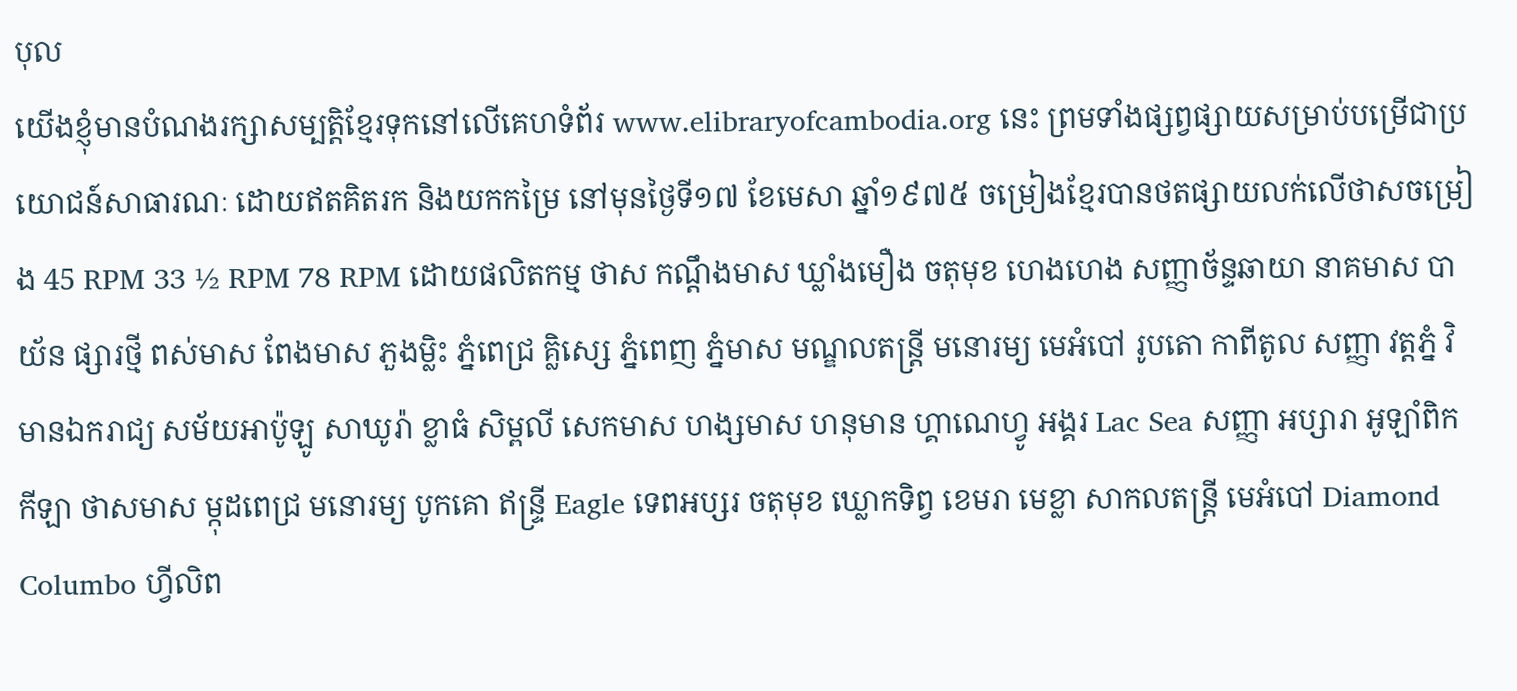បុល
យើងខ្ញុំមានបំណងរក្សាសម្បត្តិខ្មែរទុកនៅលើគេហទំព័រ www.elibraryofcambodia.org នេះ ព្រមទាំងផ្សព្វផ្សាយសម្រាប់បម្រើជាប្រយោជន៍សាធារណៈ ដោយឥតគិតរក និងយកកម្រៃ នៅមុនថ្ងៃទី១៧ ខែមេសា ឆ្នាំ១៩៧៥ ចម្រៀងខ្មែរបានថតផ្សាយលក់លើថាសចម្រៀង 45 RPM 33 ½ RPM 78 RPM ដោយផលិតកម្ម ថាស កណ្ដឹងមាស ឃ្លាំងមឿង ចតុមុខ ហេងហេង សញ្ញាច័ន្ទឆាយា នាគមាស បាយ័ន ផ្សារថ្មី ពស់មាស ពែងមាស ភួងម្លិះ ភ្នំពេជ្រ គ្លិស្សេ ភ្នំពេញ ភ្នំមាស មណ្ឌលតន្រ្តី មនោរម្យ មេអំបៅ រូបតោ កាពីតូល សញ្ញា វត្តភ្នំ វិមានឯករាជ្យ សម័យអាប៉ូឡូ សាឃូរ៉ា ខ្លាធំ សិម្ពលី សេកមាស ហង្សមាស ហនុមាន ហ្គាណេហ្វូ អង្គរ Lac Sea សញ្ញា អប្សារា អូឡាំពិក កីឡា ថាសមាស ម្កុដពេជ្រ មនោរម្យ បូកគោ ឥន្ទ្រី Eagle ទេពអប្សរ ចតុមុខ ឃ្លោកទិព្វ ខេមរា មេខ្លា សាកលតន្ត្រី មេអំបៅ Diamond Columbo ហ្វីលិព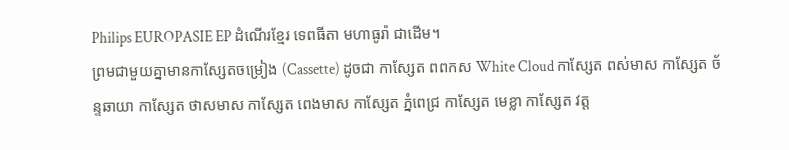Philips EUROPASIE EP ដំណើរខ្មែរ ទេពធីតា មហាធូរ៉ា ជាដើម។
ព្រមជាមួយគ្នាមានកាសែ្សតចម្រៀង (Cassette) ដូចជា កាស្សែត ពពកស White Cloud កាស្សែត ពស់មាស កាស្សែត ច័ន្ទឆាយា កាស្សែត ថាសមាស កាស្សែត ពេងមាស កាស្សែត ភ្នំពេជ្រ កាស្សែត មេខ្លា កាស្សែត វត្ត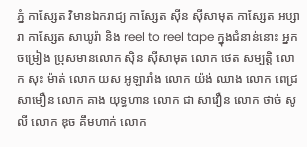ភ្នំ កាស្សែត វិមានឯករាជ្យ កាស្សែត ស៊ីន ស៊ីសាមុត កាស្សែត អប្សារា កាស្សែត សាឃូរ៉ា និង reel to reel tape ក្នុងជំនាន់នោះ អ្នកចម្រៀង ប្រុសមានលោក ស៊ិន ស៊ីសាមុត លោក ថេត សម្បត្តិ លោក សុះ ម៉ាត់ លោក យស អូឡារាំង លោក យ៉ង់ ឈាង លោក ពេជ្រ សាមឿន លោក គាង យុទ្ធហាន លោក ជា សាវឿន លោក ថាច់ សូលី លោក ឌុច គឹមហាក់ លោក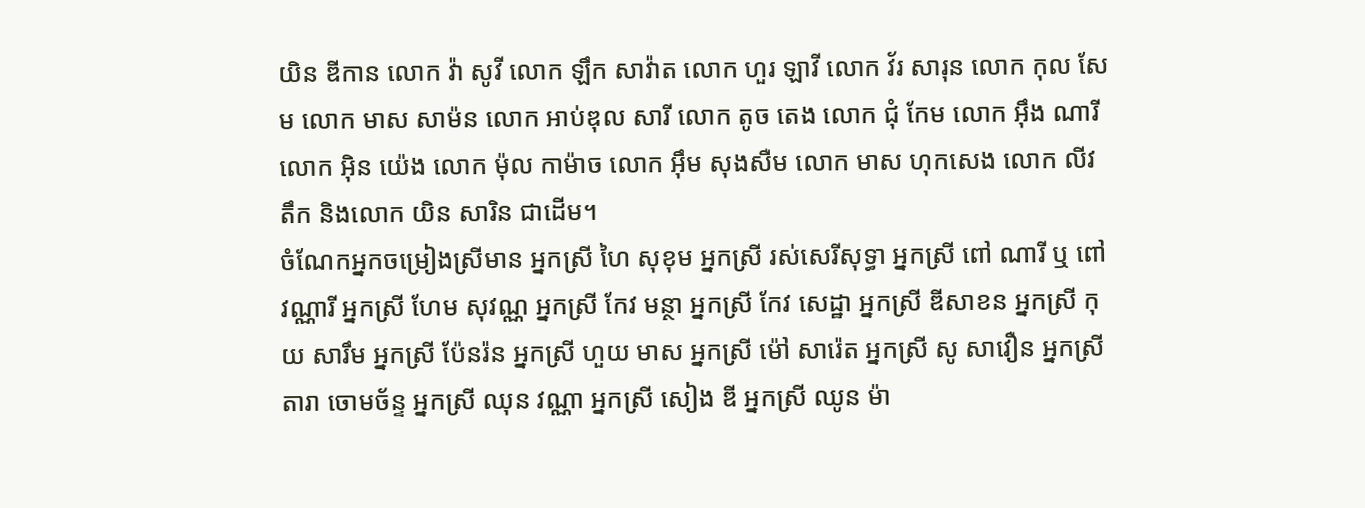យិន ឌីកាន លោក វ៉ា សូវី លោក ឡឹក សាវ៉ាត លោក ហួរ ឡាវី លោក វ័រ សារុន លោក កុល សែម លោក មាស សាម៉ន លោក អាប់ឌុល សារី លោក តូច តេង លោក ជុំ កែម លោក អ៊ឹង ណារី លោក អ៊ិន យ៉េង លោក ម៉ុល កាម៉ាច លោក អ៊ឹម សុងសឺម លោក មាស ហុកសេង លោក លីវ តឹក និងលោក យិន សារិន ជាដើម។
ចំណែកអ្នកចម្រៀងស្រីមាន អ្នកស្រី ហៃ សុខុម អ្នកស្រី រស់សេរីសុទ្ធា អ្នកស្រី ពៅ ណារី ឬ ពៅ វណ្ណារី អ្នកស្រី ហែម សុវណ្ណ អ្នកស្រី កែវ មន្ថា អ្នកស្រី កែវ សេដ្ឋា អ្នកស្រី ឌីសាខន អ្នកស្រី កុយ សារឹម អ្នកស្រី ប៉ែនរ៉ន អ្នកស្រី ហួយ មាស អ្នកស្រី ម៉ៅ សារ៉េត អ្នកស្រី សូ សាវឿន អ្នកស្រី តារា ចោមច័ន្ទ អ្នកស្រី ឈុន វណ្ណា អ្នកស្រី សៀង ឌី អ្នកស្រី ឈូន ម៉ា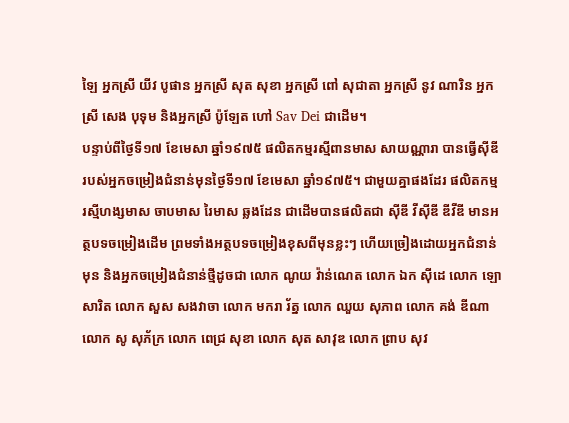ឡៃ អ្នកស្រី យីវ បូផាន អ្នកស្រី សុត សុខា អ្នកស្រី ពៅ សុជាតា អ្នកស្រី នូវ ណារិន អ្នកស្រី សេង បុទុម និងអ្នកស្រី ប៉ូឡែត ហៅ Sav Dei ជាដើម។
បន្ទាប់ពីថ្ងៃទី១៧ ខែមេសា ឆ្នាំ១៩៧៥ ផលិតកម្មរស្មីពានមាស សាយណ្ណារា បានធ្វើស៊ីឌី របស់អ្នកចម្រៀងជំនាន់មុនថ្ងៃទី១៧ ខែមេសា ឆ្នាំ១៩៧៥។ ជាមួយគ្នាផងដែរ ផលិតកម្ម រស្មីហង្សមាស ចាបមាស រៃមាស ឆ្លងដែន ជាដើមបានផលិតជា ស៊ីឌី វីស៊ីឌី ឌីវីឌី មានអត្ថបទចម្រៀងដើម ព្រមទាំងអត្ថបទចម្រៀងខុសពីមុនខ្លះៗ ហើយច្រៀងដោយអ្នកជំនាន់មុន និងអ្នកចម្រៀងជំនាន់ថ្មីដូចជា លោក ណូយ វ៉ាន់ណេត លោក ឯក ស៊ីដេ លោក ឡោ សារិត លោក សួស សងវាចា លោក មករា រ័ត្ន លោក ឈួយ សុភាព លោក គង់ ឌីណា លោក សូ សុភ័ក្រ លោក ពេជ្រ សុខា លោក សុត សាវុឌ លោក ព្រាប សុវ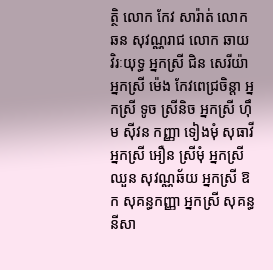ត្ថិ លោក កែវ សារ៉ាត់ លោក ឆន សុវណ្ណរាជ លោក ឆាយ វិរៈយុទ្ធ អ្នកស្រី ជិន សេរីយ៉ា អ្នកស្រី ម៉េង កែវពេជ្រចិន្តា អ្នកស្រី ទូច ស្រីនិច អ្នកស្រី ហ៊ឹម ស៊ីវន កញ្ញា ទៀងមុំ សុធាវី អ្នកស្រី អឿន ស្រីមុំ អ្នកស្រី ឈួន សុវណ្ណឆ័យ អ្នកស្រី ឱក សុគន្ធកញ្ញា អ្នកស្រី សុគន្ធ នីសា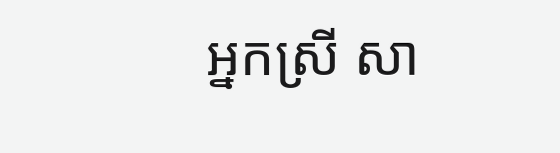អ្នកស្រី សា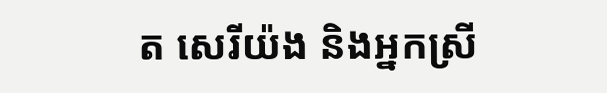ត សេរីយ៉ង និងអ្នកស្រី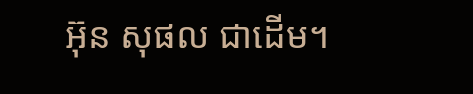អ៊ុន សុផល ជាដើម។